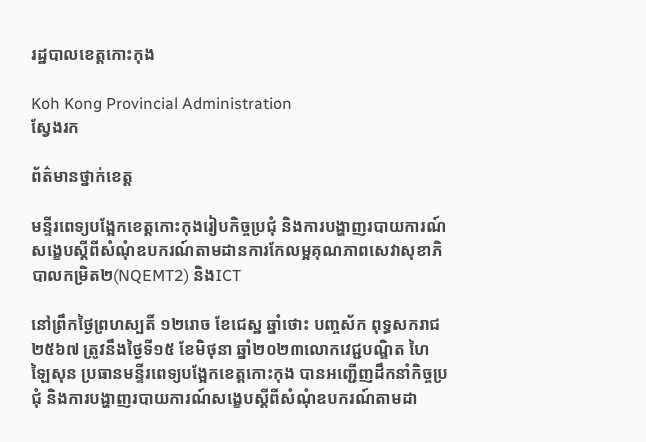រដ្ឋបាលខេត្តកោះកុង

Koh Kong Provincial Administration
ស្វែងរក

ព័ត៌មានថ្នាក់ខេត្ត

មន្ទីរពេទ្យបង្អែកខេត្តកោះកុងរៀបកិច្ចប្រជុំ និងការបង្ហាញរបាយការណ៍សង្ខេបស្តីពីសំណុំឧបករណ៍តាមដានការកែលម្អគុណភាពសេវាសុខាភិបាលកម្រិត២(NQEMT2) និងICT

នៅព្រឹកថ្ងៃព្រហស្បតិ៍ ១២រោច ខែជេស្ឋ ឆ្នាំថោះ បញ្ចស័ក ពុទ្ធសករាជ២៥៦៧ ត្រូវនឹងថ្ងៃទី១៥ ខែមិថុនា ឆ្នាំ២០២៣លោកវេជ្ជបណ្ឌិត ហៃ ឡៃសុន ប្រធានមន្ទីរពេទ្យបង្អែកខេត្តកោះកុង បានអញ្ជើញដឹកនាំកិច្ចប្រជុំ និងការបង្ហាញរបាយការណ៍សង្ខេបស្តីពីសំណុំឧបករណ៍តាមដា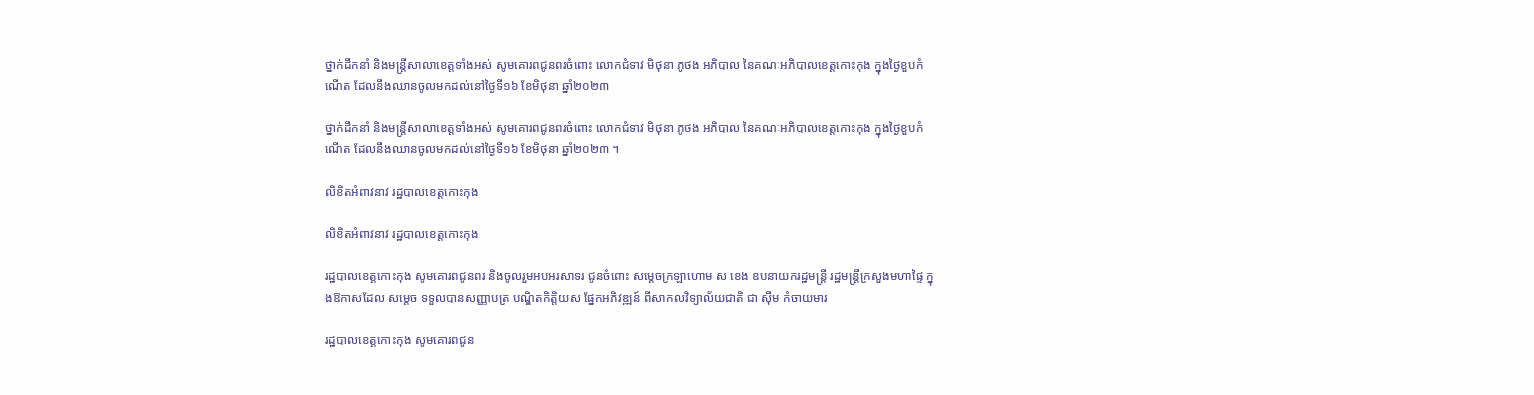ថ្នាក់ដឹកនាំ និងមន្ត្រីសាលាខេត្តទាំងអស់ សូមគោរពជូនពរចំពោះ លោកជំទាវ មិថុនា ភូថង អភិបាល នៃគណៈអភិបាលខេត្តកោះកុង ក្នុងថ្ងៃខួបកំណើត ដែលនឹងឈានចូលមកដល់នៅថ្ងៃទី១៦ ខែមិថុនា ឆ្នាំ២០២៣

ថ្នាក់ដឹកនាំ និងមន្ត្រីសាលាខេត្តទាំងអស់ សូមគោរពជូនពរចំពោះ លោកជំទាវ មិថុនា ភូថង អភិបាល នៃគណៈអភិបាលខេត្តកោះកុង ក្នុងថ្ងៃខួបកំណើត ដែលនឹងឈានចូលមកដល់នៅថ្ងៃទី១៦ ខែមិថុនា ឆ្នាំ២០២៣ ។

លិខិតអំពាវនាវ រដ្ឋបាលខេត្តកោះកុង

លិខិតអំពាវនាវ រដ្ឋបាលខេត្តកោះកុង

រដ្ឋបាលខេត្តកោះកុង សូមគោរពជូនពរ និងចូលរួមអបអរសាទរ ជូនចំពោះ សម្ដេចក្រឡាហោម ស ខេង ឧបនាយករដ្ឋមន្ត្រី រដ្ឋមន្ត្រីក្រសួងមហាផ្ទៃ ក្នុងឱកាសដែល សម្តេច ទទួលបានសញ្ញាបត្រ បណ្ឌិតកិត្តិយស ផ្នែកអភិវឌ្ឍន៍ ពីសាកលវិទ្យាល័យជាតិ ជា ស៊ីម កំចាយមារ

រដ្ឋបាលខេត្តកោះកុង សូមគោរពជូន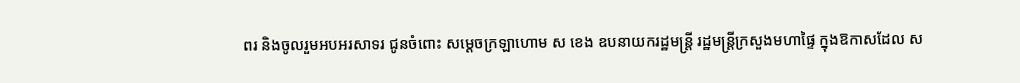ពរ និងចូលរួមអបអរសាទរ ជូនចំពោះ សម្ដេចក្រឡាហោម ស ខេង ឧបនាយករដ្ឋមន្ត្រី រដ្ឋមន្ត្រីក្រសួងមហាផ្ទៃ ក្នុងឱកាសដែល ស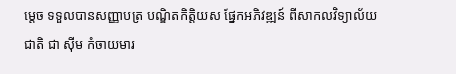ម្តេច ទទួលបានសញ្ញាបត្រ បណ្ឌិតកិត្តិយស ផ្នែកអភិវឌ្ឍន៍ ពីសាកលវិទ្យាល័យជាតិ ជា ស៊ីម កំចាយមារ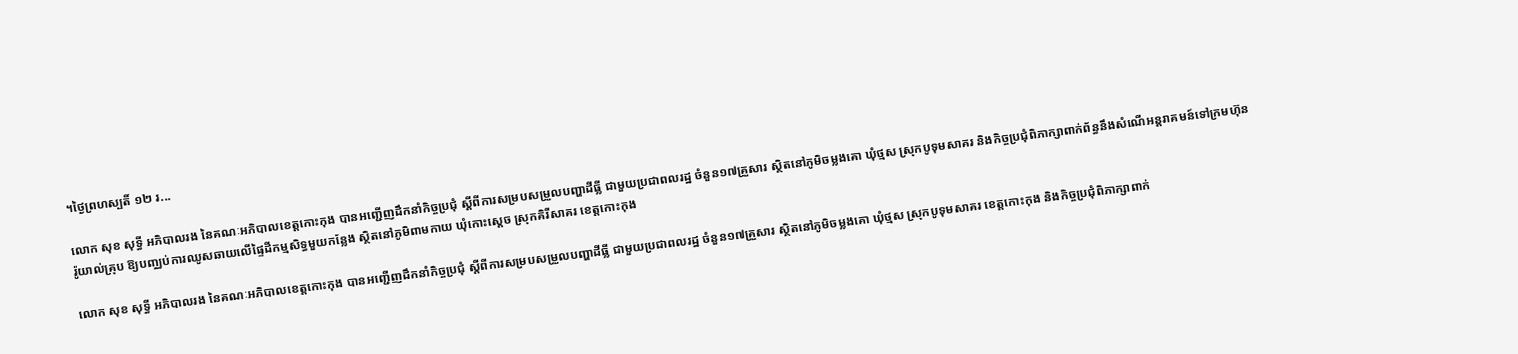។ថ្ងៃព្រហស្បតិ៍ ១២ រ...

លោក សុខ សុទ្ធី អភិបាលរង នៃគណៈអភិបាលខេត្តកោះកុង បានអញ្ជើញដឹកនាំកិច្ចប្រជុំ ស្តីពីការសម្របសម្រួលបញ្ហាដីធ្លី ជាមួយប្រជាពលរដ្ឋ ចំនួន១៧គ្រួសារ ស្ថិតនៅភូមិចម្លងគោ ឃុំថ្មស ស្រុកបូទុមសាគរ និងកិច្ចប្រជុំពិភាក្សាពាក់ព័ន្ធនឹងសំណើអន្តរាគមន៍ទៅក្រមហ៊ុនរ៉ូយាល់គ្រុប ឱ្យបញ្ឈប់ការឈូសឆាយលើផ្ទៃដីកម្មសិទ្ធមួយកន្លែង ស្ថិតនៅភូមិពាមកាយ ឃុំកោះស្តេច ស្រុកគិរីសាគរ ខេត្តកោះកុង

លោក សុខ សុទ្ធី អភិបាលរង នៃគណៈអភិបាលខេត្តកោះកុង បានអញ្ជើញដឹកនាំកិច្ចប្រជុំ ស្តីពីការសម្របសម្រួលបញ្ហាដីធ្លី ជាមួយប្រជាពលរដ្ឋ ចំនួន១៧គ្រួសារ ស្ថិតនៅភូមិចម្លងគោ ឃុំថ្មស ស្រុកបូទុមសាគរ ខេត្តកោះកុង និងកិច្ចប្រជុំពិភាក្សាពាក់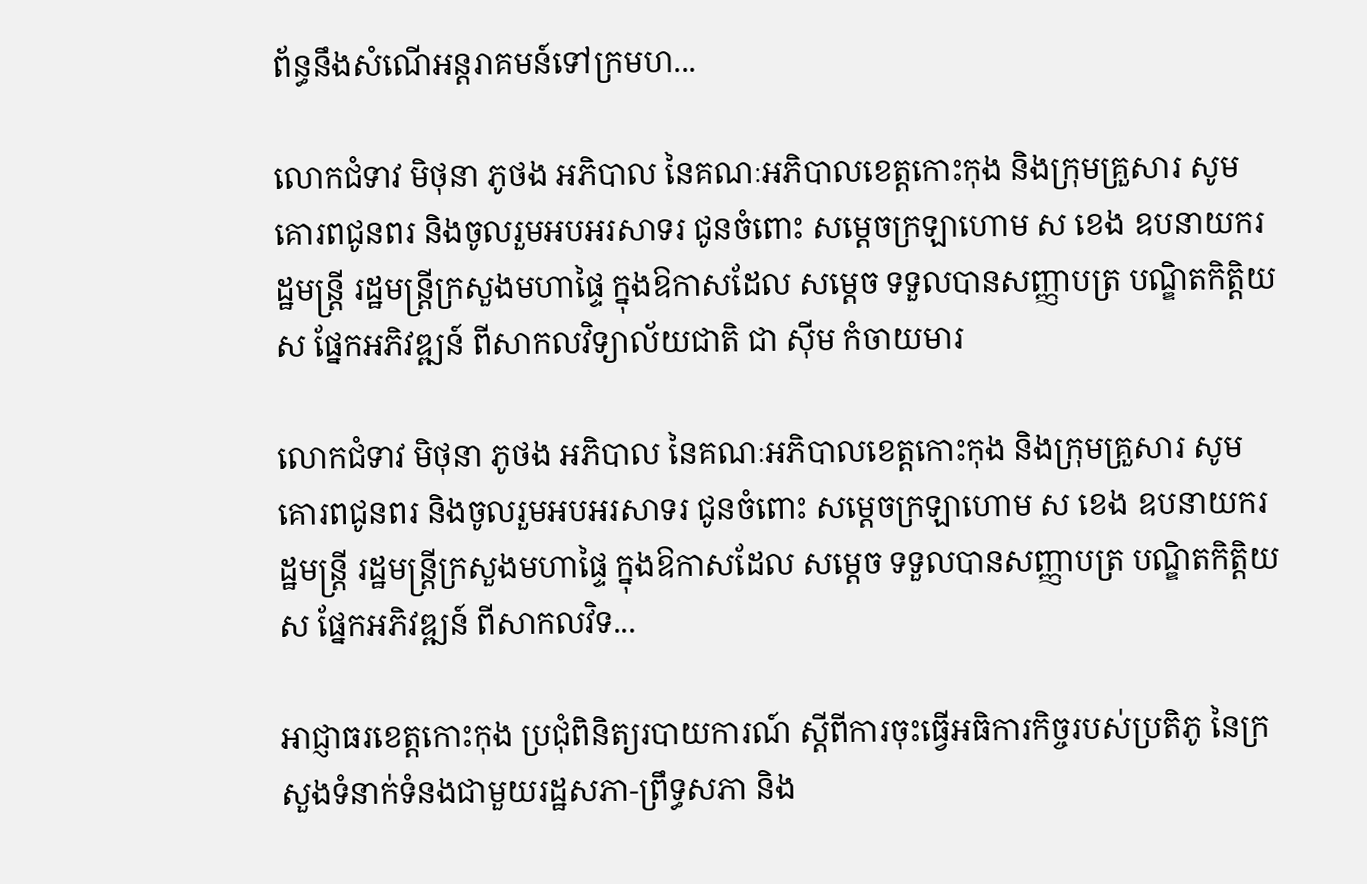ព័ន្ធនឹងសំណើអន្តរាគមន៍ទៅក្រមហ...

លោកជំទាវ មិថុនា ភូថង អភិបាល នៃគណៈអភិបាលខេត្តកោះកុង និងក្រុមគ្រួសារ សូមគោរពជូនពរ និងចូលរួមអបអរសាទរ ជូនចំពោះ សម្ដេចក្រឡាហោម ស ខេង ឧបនាយករដ្ឋមន្ត្រី រដ្ឋមន្ត្រីក្រសួងមហាផ្ទៃ ក្នុងឱកាសដែល សម្តេច ទទួលបានសញ្ញាបត្រ បណ្ឌិតកិត្តិយស ផ្នែកអភិវឌ្ឍន៍ ពីសាកលវិទ្យាល័យជាតិ ជា ស៊ីម កំចាយមារ

លោកជំទាវ មិថុនា ភូថង អភិបាល នៃគណៈអភិបាលខេត្តកោះកុង និងក្រុមគ្រួសារ សូមគោរពជូនពរ និងចូលរួមអបអរសាទរ ជូនចំពោះ សម្ដេចក្រឡាហោម ស ខេង ឧបនាយករដ្ឋមន្ត្រី រដ្ឋមន្ត្រីក្រសួងមហាផ្ទៃ ក្នុងឱកាសដែល សម្តេច ទទួលបានសញ្ញាបត្រ បណ្ឌិតកិត្តិយស ផ្នែកអភិវឌ្ឍន៍ ពីសាកលវិទ...

អាជ្ញាធរខេត្តកោះកុង ប្រជុំពិនិត្យរបាយការណ៍ ស្តីពីការចុះធ្វើអធិការកិច្ចរបស់ប្រតិភូ នៃក្រសួងទំនាក់ទំនងជាមួយរដ្ឋសភា-ព្រឹទ្ធសភា និង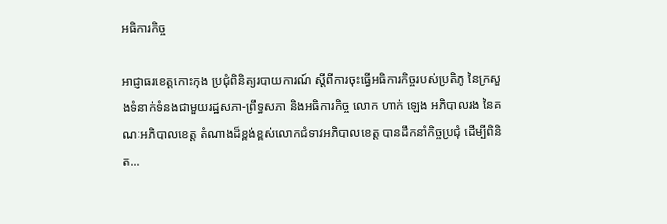អធិការកិច្ច

អាជ្ញាធរខេត្តកោះកុង ប្រជុំពិនិត្យរបាយការណ៍ ស្តីពីការចុះធ្វើអធិការកិច្ចរបស់ប្រតិភូ នៃក្រសួងទំនាក់ទំនងជាមួយរដ្ឋសភា-ព្រឹទ្ធសភា និងអធិការកិច្ច លោក ហាក់ ឡេង អភិបាលរង នៃគណៈអភិបាលខេត្ត តំណាងដ៏ខ្ពង់ខ្ពស់លោកជំទាវអភិបាលខេត្ត បានដឹកនាំកិច្ចប្រជុំ ដើម្បីពិនិត...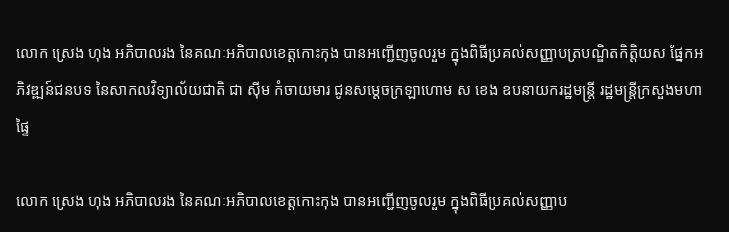លោក ស្រេង ហុង អភិបាលរង នៃគណៈអភិបាលខេត្តកោះកុង បានអញ្ជើញចូលរួម ក្នុងពិធីប្រគល់សញ្ញាបត្របណ្ឌិតកិត្តិយស ផ្នែកអភិវឌ្ឍន៍ជនបទ នៃសាកលវិទ្យាល័យជាតិ ជា ស៊ីម កំចាយមារ ជូនសម្តេចក្រឡាហោម ស ខេង ឧបនាយករដ្ឋមន្រ្តី រដ្ឋមន្រ្តីក្រសួងមហាផ្ទៃ

លោក ស្រេង ហុង អភិបាលរង នៃគណៈអភិបាលខេត្តកោះកុង បានអញ្ជើញចូលរួម ក្នុងពិធីប្រគល់សញ្ញាប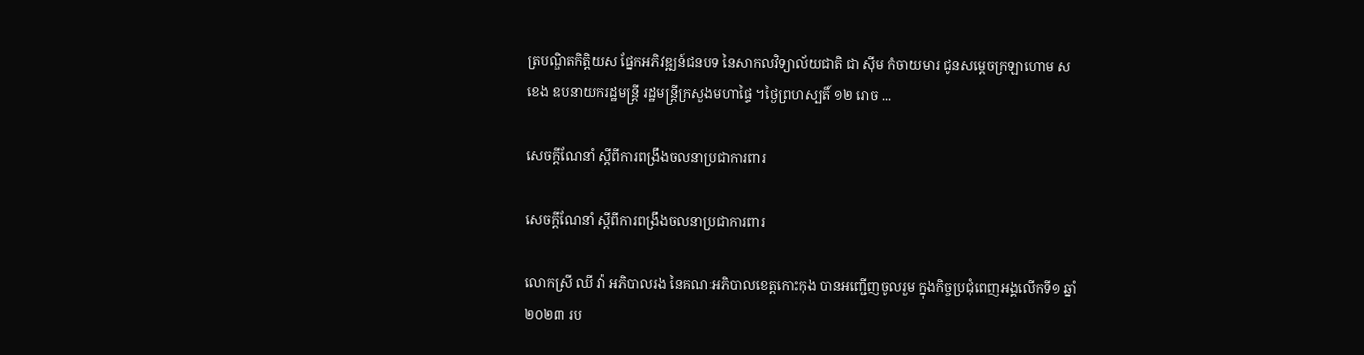ត្របណ្ឌិតកិត្តិយស ផ្នែកអភិវឌ្ឍន៍ជនបទ នៃសាកលវិទ្យាល័យជាតិ ជា ស៊ីម កំចាយមារ ជូនសម្តេចក្រឡាហោម ស ខេង ឧបនាយករដ្ឋមន្រ្តី រដ្ឋមន្រ្តីក្រសួងមហាផ្ទៃ ។ថ្ងៃព្រហស្បតិ៍ ១២ រោច ...

សេចក្ដីណែនាំ ស្តីពីការពង្រឹងចលនាប្រជាការពារ

សេចក្ដីណែនាំ ស្តីពីការពង្រឹងចលនាប្រជាការពារ

លោកស្រី ឈី វ៉ា អភិបាលរង នៃគណៈអភិបាលខេត្តកោះកុង បានអញ្ជើញចូលរួម ក្នុងកិច្ចប្រជុំពេញអង្គលើកទី១ ឆ្នាំ២០២៣ រប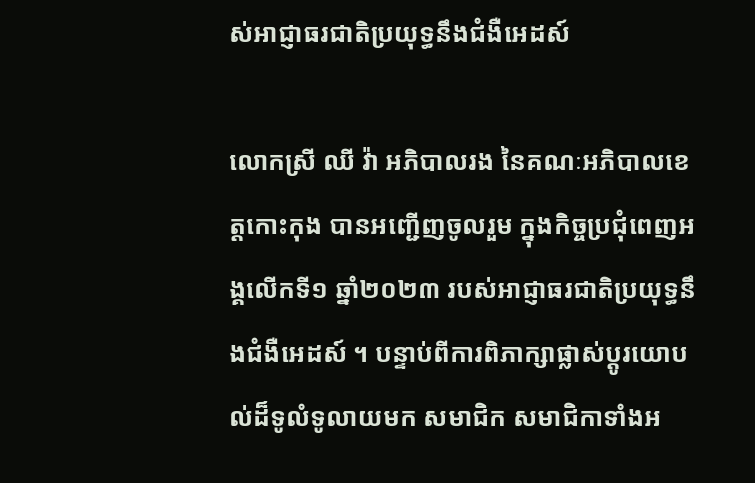ស់អាជ្ញាធរជាតិប្រយុទ្ធនឹងជំងឺអេដស៍

លោកស្រី ឈី វ៉ា អភិបាលរង នៃគណៈអភិបាលខេត្តកោះកុង បានអញ្ជើញចូលរួម ក្នុងកិច្ចប្រជុំពេញអង្គលើកទី១ ឆ្នាំ២០២៣ របស់អាជ្ញាធរជាតិប្រយុទ្ធនឹងជំងឺអេដស៍ ។ បន្ទាប់ពីការពិភាក្សាផ្លាស់ប្តូរយោបល់ដ៏ទូលំទូលាយមក សមាជិក សមាជិកាទាំងអ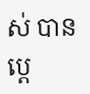ស់ បាន ប្តេ